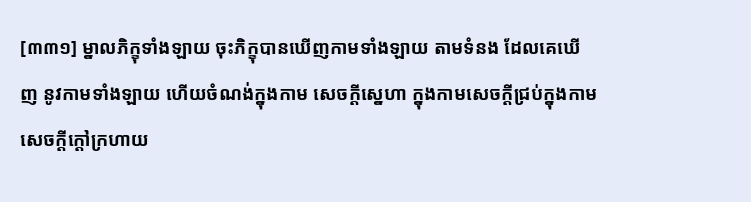[៣៣១] ម្នាលភិក្ខុទាំងឡាយ ចុះភិក្ខុបានឃើញកាមទាំងឡាយ តាមទំនង ដែលគេឃើញ នូវកាមទាំងឡាយ ហើយចំណង់ក្នុងកាម សេចក្តីស្នេហា ក្នុងកាមសេចក្តីជ្រប់ក្នុងកាម សេចក្តីក្តៅក្រហាយ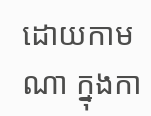ដោយកាមណា ក្នុងកា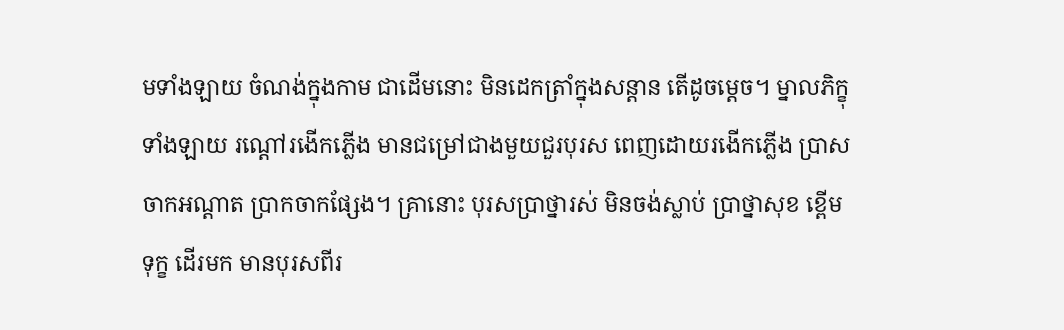មទាំងឡាយ ចំណង់ក្នុងកាម ជាដើមនោះ មិនដេកត្រាំក្នុងសន្តាន តើដូចម្តេច។ ម្នាលភិក្ខុទាំងឡាយ រណ្តៅរងើកភ្លើង មានជម្រៅជាងមួយជួរបុរស ពេញដោយរងើកភ្លើង ប្រាសចាកអណ្តាត ប្រាកចាកផ្សែង។ គ្រានោះ បុរសប្រាថ្នារស់ មិនចង់ស្លាប់ ប្រាថ្នាសុខ ខ្ពើមទុក្ខ ដើរមក មានបុរសពីរ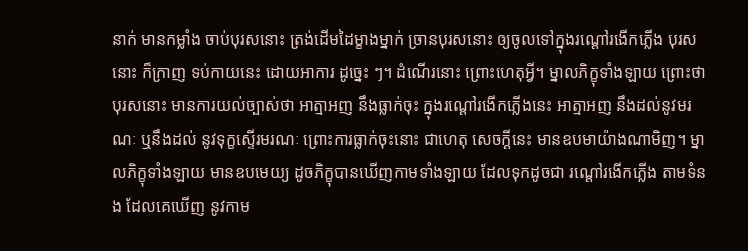នាក់ មានកម្លាំង ចាប់បុរសនោះ ត្រង់ដើមដៃម្ខាងម្នាក់ ច្រានបុរសនោះ ឲ្យចូលទៅក្នុងរណ្តៅរងើកភ្លើង បុរសនោះ ក៏ក្រាញ ទប់កាយនេះ ដោយអាការ ដូច្នេះ ៗ។ ដំណើរនោះ ព្រោះហេតុអ្វី។ ម្នាលភិក្ខុទាំងឡាយ ព្រោះថា បុរសនោះ មានការយល់ច្បាស់ថា អាត្មាអញ នឹងធ្លាក់ចុះ ក្នុងរណ្តៅរងើកភ្លើងនេះ អាត្មាអញ នឹងដល់នូវមរណៈ ឬនឹងដល់ នូវទុក្ខស្ទើរមរណៈ ព្រោះការធ្លាក់ចុះនោះ ជាហេតុ សេចក្តីនេះ មានឧបមាយ៉ាងណាមិញ។ ម្នាលភិក្ខុទាំងឡាយ មានឧបមេយ្យ ដូចភិក្ខុបានឃើញកាមទាំងឡាយ ដែលទុកដូចជា រណ្តៅរងើកភ្លើង តាមទំនង ដែលគេឃើញ នូវកាម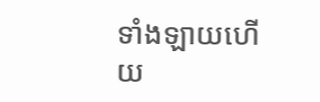ទាំងឡាយហើយ